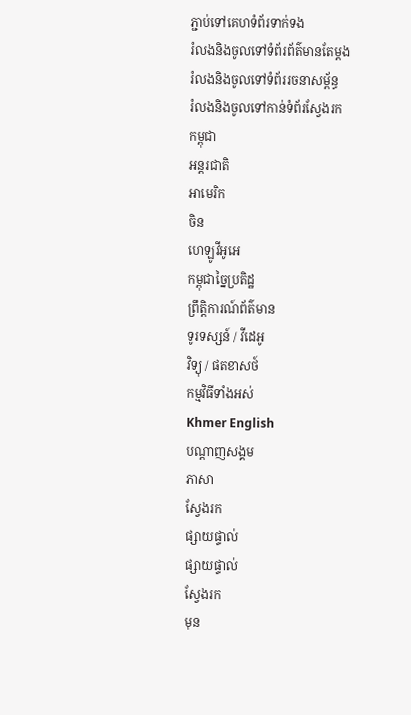ភ្ជាប់ទៅគេហទំព័រទាក់ទង
រំលងនិងចូលទៅទំព័រព័ត៌មានតែម្តង
រំលងនិងចូលទៅទំព័ររចនាសម្ព័ន្ធ
រំលងនិងចូលទៅកាន់ទំព័រស្វែងរក
កម្ពុជា
អន្តរជាតិ
អាមេរិក
ចិន
ហេឡូវីអូអេ
កម្ពុជាច្នៃប្រតិដ្ឋ
ព្រឹត្តិការណ៍ព័ត៌មាន
ទូរទស្សន៍ / វីដេអូ
វិទ្យុ / ផតខាសថ៍
កម្មវិធីទាំងអស់
Khmer English
បណ្តាញសង្គម
ភាសា
ស្វែងរក
ផ្សាយផ្ទាល់
ផ្សាយផ្ទាល់
ស្វែងរក
មុន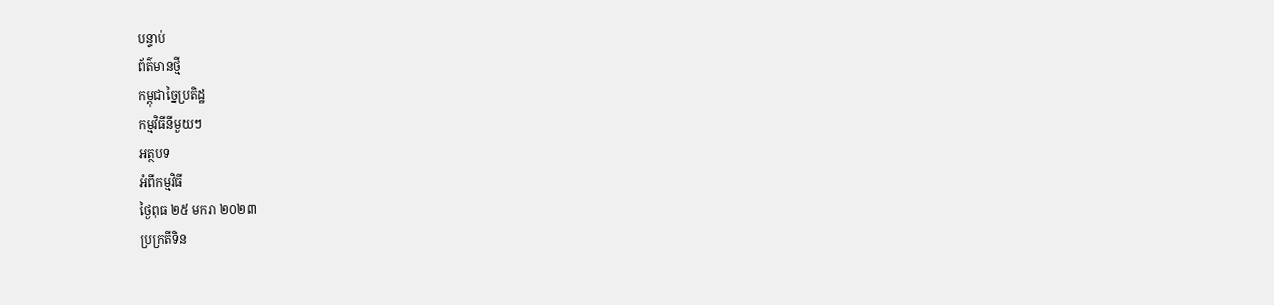បន្ទាប់
ព័ត៌មានថ្មី
កម្ពុជាច្នៃប្រតិដ្ឋ
កម្មវិធីនីមួយៗ
អត្ថបទ
អំពីកម្មវិធី
ថ្ងៃពុធ ២៥ មករា ២០២៣
ប្រក្រតីទិន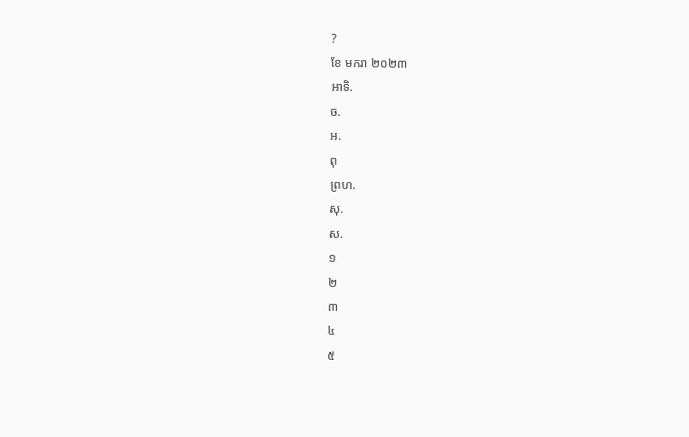?
ខែ មករា ២០២៣
អាទិ.
ច.
អ.
ពុ
ព្រហ.
សុ.
ស.
១
២
៣
៤
៥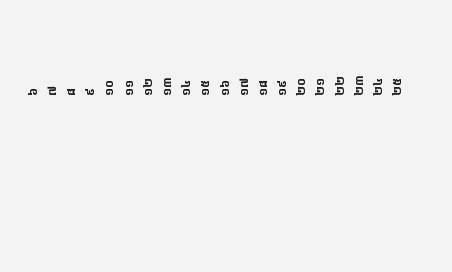៦
៧
៨
៩
១០
១១
១២
១៣
១៤
១៥
១៦
១៧
១៨
១៩
២០
២១
២២
២៣
២៤
២៥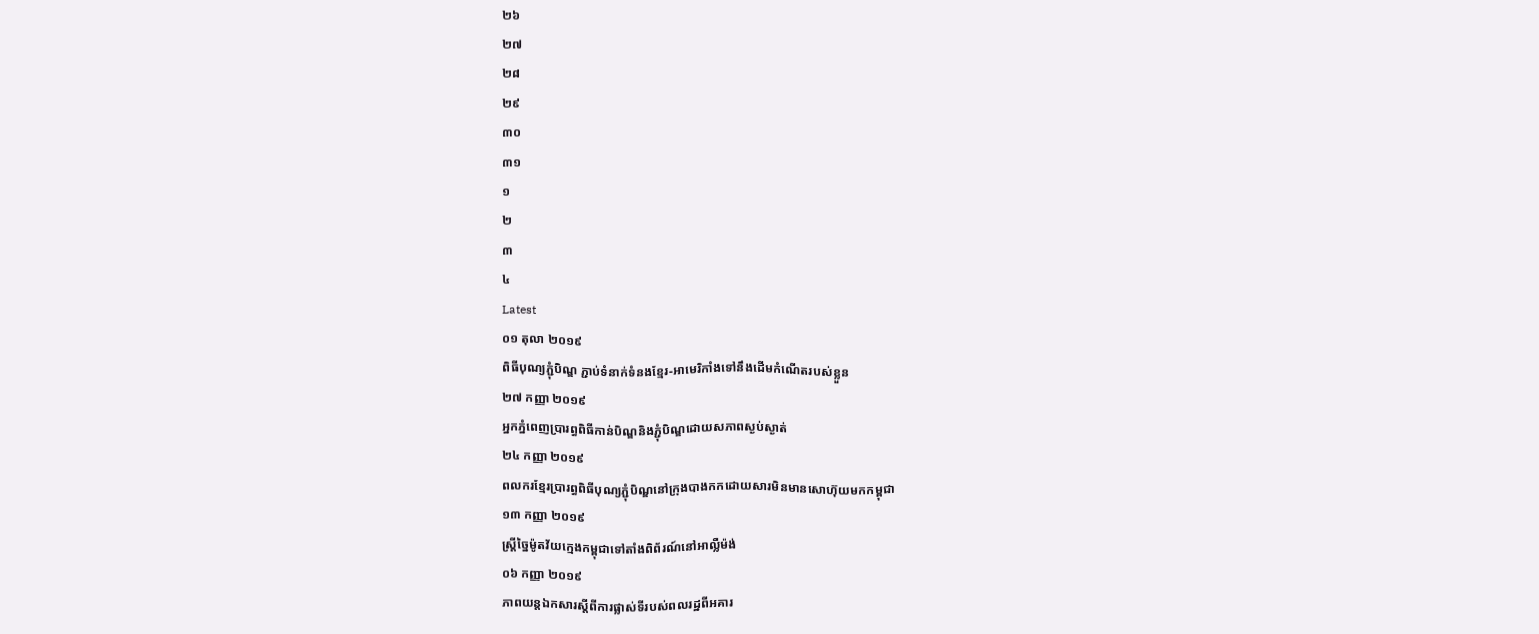២៦
២៧
២៨
២៩
៣០
៣១
១
២
៣
៤
Latest
០១ តុលា ២០១៩
ពិធីបុណ្យភ្ជុំបិណ្ឌ ភ្ជាប់ទំនាក់ទំនងខ្មែរ-អាមេរិកាំងទៅនឹងដើមកំណើតរបស់ខ្លួន
២៧ កញ្ញា ២០១៩
អ្នកភ្នំពេញប្រារព្ធពិធីកាន់បិណ្ឌនិងភ្ជុំបិណ្ឌដោយសភាពស្ងប់ស្ងាត់
២៤ កញ្ញា ២០១៩
ពលករខ្មែរប្រារព្ធពិធីបុណ្យភ្ជុំបិណ្ឌនៅក្រុងបាងកកដោយសារមិនមានសោហ៊ុយមកកម្ពុជា
១៣ កញ្ញា ២០១៩
ស្ត្រីច្នៃម៉ូតវ័យក្មេងកម្ពុជាទៅតាំងពិព័រណ៍នៅអាល្លឺម៉ង់
០៦ កញ្ញា ២០១៩
ភាពយន្តឯកសារស្តីពីការផ្លាស់ទីរបស់ពលរដ្ឋពីអគារ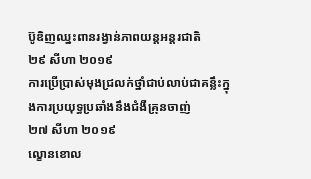ប៊ូឌិញឈ្នះពានរង្វាន់ភាពយន្តអន្តរជាតិ
២៩ សីហា ២០១៩
ការប្រើប្រាស់មុងជ្រលក់ថ្នាំជាប់លាប់ជាគន្លឹះក្នុងការប្រយុទ្ធប្រឆាំងនឹងជំងឺគ្រុនចាញ់
២៧ សីហា ២០១៩
ល្ខោនខោល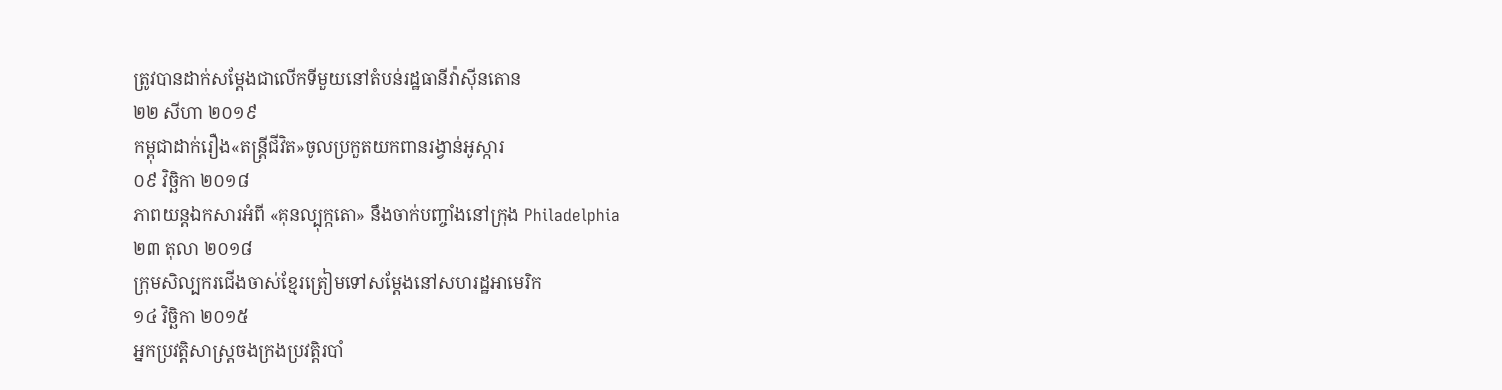ត្រូវបានដាក់សម្ដែងជាលើកទីមួយនៅតំបន់រដ្ឋធានីវ៉ាស៊ីនតោន
២២ សីហា ២០១៩
កម្ពុជាដាក់រឿង«តន្ត្រីជីវិត»ចូលប្រកួតយកពានរង្វាន់អូស្ការ
០៩ វិច្ឆិកា ២០១៨
ភាពយន្តឯកសារអំពី «គុនល្បុក្កតោ» នឹងចាក់បញ្ចាំងនៅក្រុង Philadelphia
២៣ តុលា ២០១៨
ក្រុមសិល្បករជើងចាស់ខ្មែរត្រៀមទៅសម្ដែងនៅសហរដ្ឋអាមេរិក
១៤ វិច្ឆិកា ២០១៥
អ្នកប្រវត្តិសាស្ត្រចងក្រងប្រវត្តិរបាំ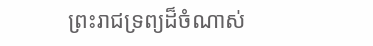ព្រះរាជទ្រព្យដ៏ចំណាស់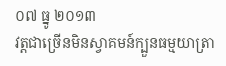០៧ ធ្នូ ២០១៣
វត្តជាច្រើនមិនស្វាគមន៍ក្បួនធម្មយាត្រា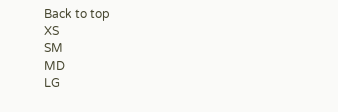Back to top
XS
SM
MD
LG